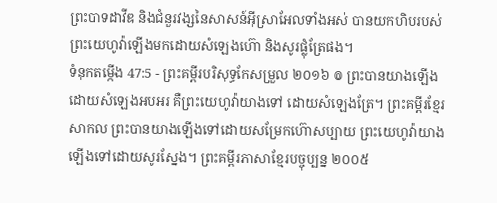ព្រះបាទដាវីឌ និងជំនួរវង្សនៃសាសន៍អ៊ីស្រាអែលទាំងអស់ បានយកហិបរបស់ព្រះយេហូវ៉ាឡើងមកដោយសំឡេងហ៊ោ និងសូរផ្លុំត្រែផង។
ទំនុកតម្កើង 47:5 - ព្រះគម្ពីរបរិសុទ្ធកែសម្រួល ២០១៦ ៙ ព្រះបានយាងឡើង ដោយសំឡេងអបអរ គឺព្រះយេហូវ៉ាយាងទៅ ដោយសំឡេងត្រែ។ ព្រះគម្ពីរខ្មែរសាកល ព្រះបានយាងឡើងទៅដោយសម្រែកហ៊ោសប្បាយ ព្រះយេហូវ៉ាយាងឡើងទៅដោយសូរស្នែង។ ព្រះគម្ពីរភាសាខ្មែរបច្ចុប្បន្ន ២០០៥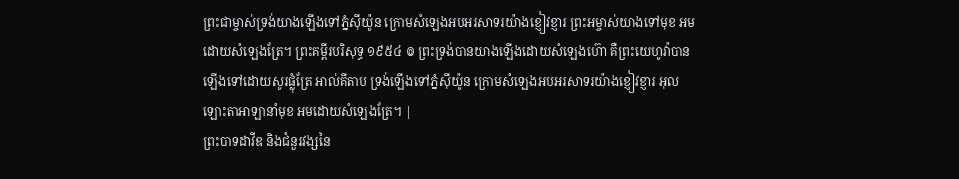ព្រះជាម្ចាស់ទ្រង់យាងឡើងទៅភ្នំស៊ីយ៉ូន ក្រោមសំឡេងអបអរសាទរយ៉ាងខ្ញៀវខ្ញារ ព្រះអម្ចាស់យាងទៅមុខ អមដោយសំឡេងត្រែ។ ព្រះគម្ពីរបរិសុទ្ធ ១៩៥៤ ៙ ព្រះទ្រង់បានយាងឡើងដោយសំឡេងហ៊ោ គឺព្រះយេហូវ៉ាបានឡើងទៅដោយសូរផ្លុំត្រែ អាល់គីតាប ទ្រង់ឡើងទៅភ្នំស៊ីយ៉ូន ក្រោមសំឡេងអបអរសាទរយ៉ាងខ្ញៀវខ្ញារ អុលឡោះតាអាឡានាំមុខ អមដោយសំឡេងត្រែ។ |
ព្រះបាទដាវីឌ និងជំនួរវង្សនៃ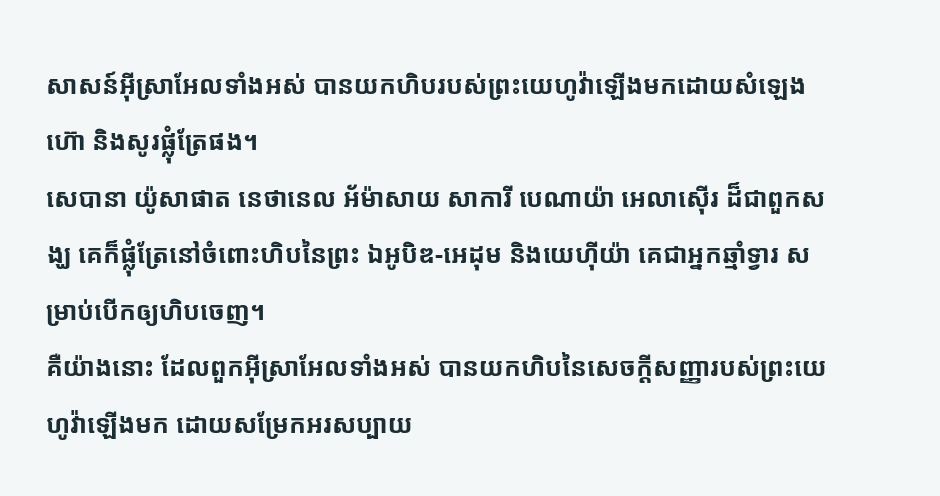សាសន៍អ៊ីស្រាអែលទាំងអស់ បានយកហិបរបស់ព្រះយេហូវ៉ាឡើងមកដោយសំឡេងហ៊ោ និងសូរផ្លុំត្រែផង។
សេបានា យ៉ូសាផាត នេថានេល អ័ម៉ាសាយ សាការី បេណាយ៉ា អេលាស៊ើរ ដ៏ជាពួកសង្ឃ គេក៏ផ្លុំត្រែនៅចំពោះហិបនៃព្រះ ឯអូបិឌ-អេដុម និងយេហ៊ីយ៉ា គេជាអ្នកឆ្មាំទ្វារ សម្រាប់បើកឲ្យហិបចេញ។
គឺយ៉ាងនោះ ដែលពួកអ៊ីស្រាអែលទាំងអស់ បានយកហិបនៃសេចក្ដីសញ្ញារបស់ព្រះយេហូវ៉ាឡើងមក ដោយសម្រែកអរសប្បាយ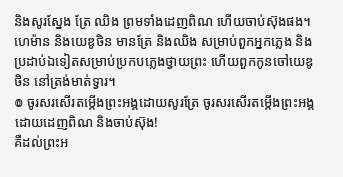និងសូរស្នែង ត្រែ ឈិង ព្រមទាំងដេញពិណ ហើយចាប់ស៊ុងផង។
ហេម៉ាន និងយេឌូថិន មានត្រែ និងឈិង សម្រាប់ពួកអ្នកភ្លេង និងប្រដាប់ឯទៀតសម្រាប់ប្រកបភ្លេងថ្វាយព្រះ ហើយពួកកូនចៅយេឌូថិន នៅត្រង់មាត់ទ្វារ។
៙ ចូរសរសើរតម្កើងព្រះអង្គដោយសូរត្រែ ចូរសរសើរតម្កើងព្រះអង្គដោយដេញពិណ និងចាប់ស៊ុង!
គឺដល់ព្រះអ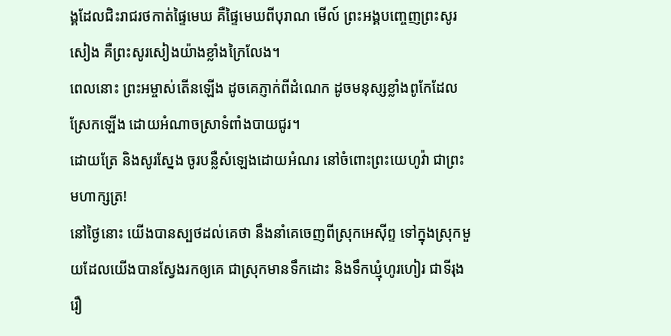ង្គដែលជិះរាជរថកាត់ផ្ទៃមេឃ គឺផ្ទៃមេឃពីបុរាណ មើល៍ ព្រះអង្គបញ្ចេញព្រះសូរសៀង គឺព្រះសូរសៀងយ៉ាងខ្លាំងក្រៃលែង។
ពេលនោះ ព្រះអម្ចាស់តើនឡើង ដូចគេភ្ញាក់ពីដំណេក ដូចមនុស្សខ្លាំងពូកែដែលស្រែកឡើង ដោយអំណាចស្រាទំពាំងបាយជូរ។
ដោយត្រែ និងសូរស្នែង ចូរបន្លឺសំឡេងដោយអំណរ នៅចំពោះព្រះយេហូវ៉ា ជាព្រះមហាក្សត្រ!
នៅថ្ងៃនោះ យើងបានស្បថដល់គេថា នឹងនាំគេចេញពីស្រុកអេស៊ីព្ទ ទៅក្នុងស្រុកមួយដែលយើងបានស្វែងរកឲ្យគេ ជាស្រុកមានទឹកដោះ និងទឹកឃ្មុំហូរហៀរ ជាទីរុងរឿ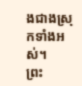ងជាងស្រុកទាំងអស់។
ព្រះ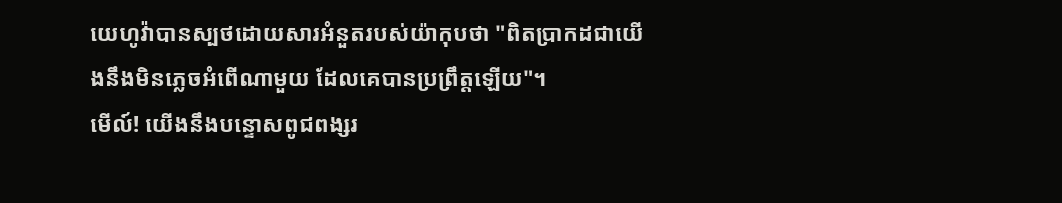យេហូវ៉ាបានស្បថដោយសារអំនួតរបស់យ៉ាកុបថា "ពិតប្រាកដជាយើងនឹងមិនភ្លេចអំពើណាមួយ ដែលគេបានប្រព្រឹត្តឡើយ"។
មើល៍! យើងនឹងបន្ទោសពូជពង្សរ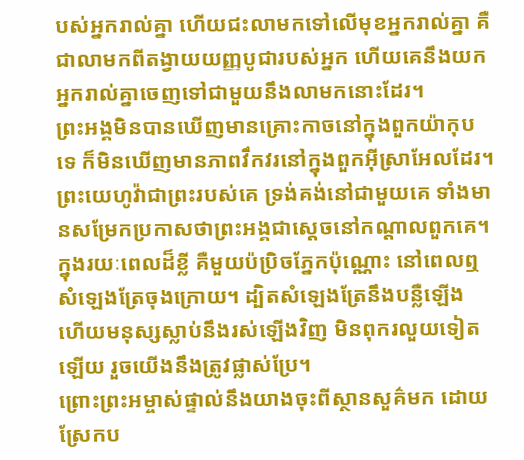បស់អ្នករាល់គ្នា ហើយជះលាមកទៅលើមុខអ្នករាល់គ្នា គឺជាលាមកពីតង្វាយយញ្ញបូជារបស់អ្នក ហើយគេនឹងយកអ្នករាល់គ្នាចេញទៅជាមួយនឹងលាមកនោះដែរ។
ព្រះអង្គមិនបានឃើញមានគ្រោះកាចនៅក្នុងពួកយ៉ាកុបទេ ក៏មិនឃើញមានភាពវឹកវរនៅក្នុងពួកអ៊ីស្រាអែលដែរ។ ព្រះយេហូវ៉ាជាព្រះរបស់គេ ទ្រង់គង់នៅជាមួយគេ ទាំងមានសម្រែកប្រកាសថាព្រះអង្គជាស្តេចនៅកណ្ដាលពួកគេ។
ក្នុងរយៈពេលដ៏ខ្លី គឺមួយប៉ប្រិចភ្នែកប៉ុណ្ណោះ នៅពេលឮសំឡេងត្រែចុងក្រោយ។ ដ្បិតសំឡេងត្រែនឹងបន្លឺឡើង ហើយមនុស្សស្លាប់នឹងរស់ឡើងវិញ មិនពុករលួយទៀតឡើយ រួចយើងនឹងត្រូវផ្លាស់ប្រែ។
ព្រោះព្រះអម្ចាស់ផ្ទាល់នឹងយាងចុះពីស្ថានសួគ៌មក ដោយស្រែកប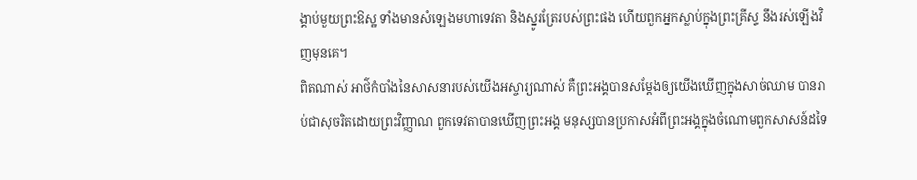ង្គាប់មួយព្រះឱស្ឋ ទាំងមានសំឡេងមហាទេវតា និងស្នូរត្រែរបស់ព្រះផង ហើយពួកអ្នកស្លាប់ក្នុងព្រះគ្រីស្ទ នឹងរស់ឡើងវិញមុនគេ។
ពិតណាស់ អាថ៌កំបាំងនៃសាសនារបស់យើងអស្ចារ្យណាស់ គឺព្រះអង្គបានសម្ដែងឲ្យយើងឃើញក្នុងសាច់ឈាម បានរាប់ជាសុចរិតដោយព្រះវិញ្ញាណ ពួកទេវតាបានឃើញព្រះអង្គ មនុស្សបានប្រកាសអំពីព្រះអង្គក្នុងចំណោមពួកសាសន៍ដទៃ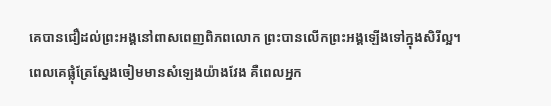គេបានជឿដល់ព្រះអង្គនៅពាសពេញពិភពលោក ព្រះបានលើកព្រះអង្គឡើងទៅក្នុងសិរីល្អ។
ពេលគេផ្លុំត្រែស្នែងចៀមមានសំឡេងយ៉ាងវែង គឺពេលអ្នក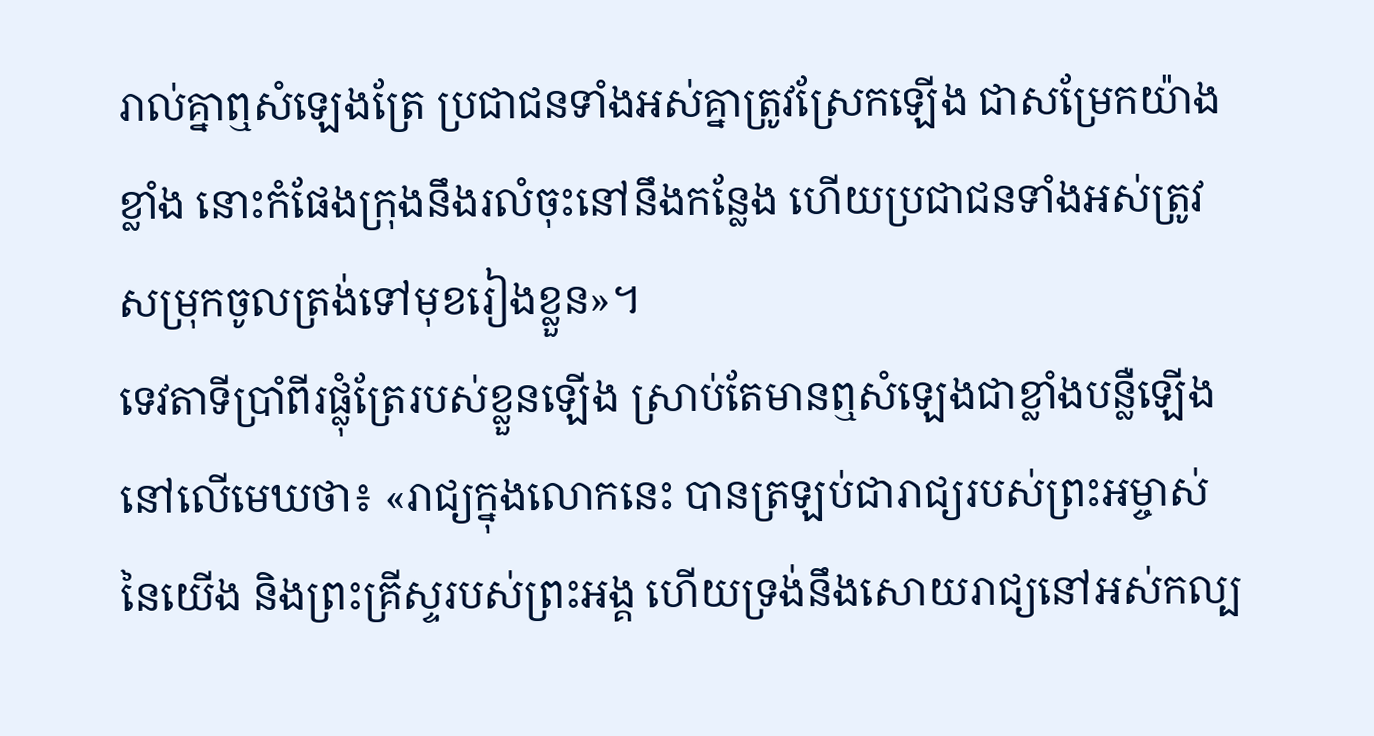រាល់គ្នាឮសំឡេងត្រែ ប្រជាជនទាំងអស់គ្នាត្រូវស្រែកឡើង ជាសម្រែកយ៉ាងខ្លាំង នោះកំផែងក្រុងនឹងរលំចុះនៅនឹងកន្លែង ហើយប្រជាជនទាំងអស់ត្រូវសម្រុកចូលត្រង់ទៅមុខរៀងខ្លួន»។
ទេវតាទីប្រាំពីរផ្លុំត្រែរបស់ខ្លួនឡើង ស្រាប់តែមានឮសំឡេងជាខ្លាំងបន្លឺឡើងនៅលើមេឃថា៖ «រាជ្យក្នុងលោកនេះ បានត្រឡប់ជារាជ្យរបស់ព្រះអម្ចាស់នៃយើង និងព្រះគ្រីស្ទរបស់ព្រះអង្គ ហើយទ្រង់នឹងសោយរាជ្យនៅអស់កល្ប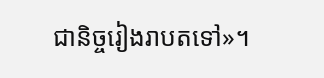ជានិច្ចរៀងរាបតទៅ»។